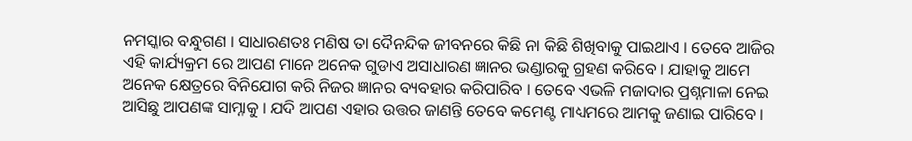ନମସ୍କାର ବନ୍ଧୁଗଣ । ସାଧାରଣତଃ ମଣିଷ ତା ଦୈନନ୍ଦିକ ଜୀବନରେ କିଛି ନା କିଛି ଶିଖିବାକୁ ପାଇଥାଏ । ତେବେ ଆଜିର ଏହି କାର୍ଯ୍ୟକ୍ରମ ରେ ଆପଣ ମାନେ ଅନେକ ଗୁଡାଏ ଅସାଧାରଣ ଜ୍ଞାନର ଭଣ୍ଡାରକୁ ଗ୍ରହଣ କରିବେ । ଯାହାକୁ ଆମେ ଅନେକ କ୍ଷେତ୍ରରେ ବିନିଯୋଗ କରି ନିଜର ଜ୍ଞାନର ବ୍ୟବହାର କରିପାରିବ । ତେବେ ଏଭଳି ମଜାଦାର ପ୍ରଶ୍ନମାଳା ନେଇ ଆସିଛୁ ଆପଣଙ୍କ ସାମ୍ନାକୁ । ଯଦି ଆପଣ ଏହାର ଉତ୍ତର ଜାଣନ୍ତି ତେବେ କମେଣ୍ଟ ମାଧ୍ୟମରେ ଆମକୁ ଜଣାଇ ପାରିବେ ।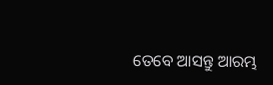ତେବେ ଆସନ୍ତୁ ଆରମ୍ଭ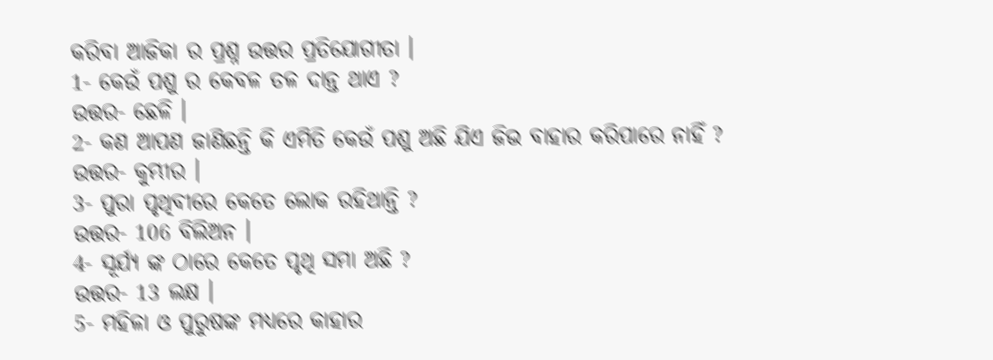କରିବା ଆଜିକା ର ପ୍ରଶ୍ନ ଉତ୍ତର ପ୍ରତିଯୋଗୀତା ।
1- କେଉଁ ପଶୁ ର କେବଳ ତଳ ଦାନ୍ତ ଥାଏ ?
ଉତ୍ତର- ଛେଳି ।
2- କଣ ଆପଣ ଜାଣିଛନ୍ତି କି ଏମିତି କେଉଁ ପଶୁ ଅଛି ଯିଏ ଜିଭ ବାହାର କରିପାରେ ନାହିଁ ?
ଉତ୍ତର- କୁମ୍ଭୀର ।
3- ପୁରା ପୃଥିବୀରେ କେତେ ଲୋକ ରହିଥାନ୍ତି ?
ଉତ୍ତର- 106 ବିଲିଅନ ।
4- ସୂର୍ଯ୍ୟ ଙ୍କ ଠାରେ କେତେ ପୃଥି ସମା ଅଛି ?
ଉତ୍ତର- 13 ଲକ୍ଷ ।
5- ମହିଳା ଓ ପୁରୁଷଙ୍କ ମଧ୍ୟରେ କାହାର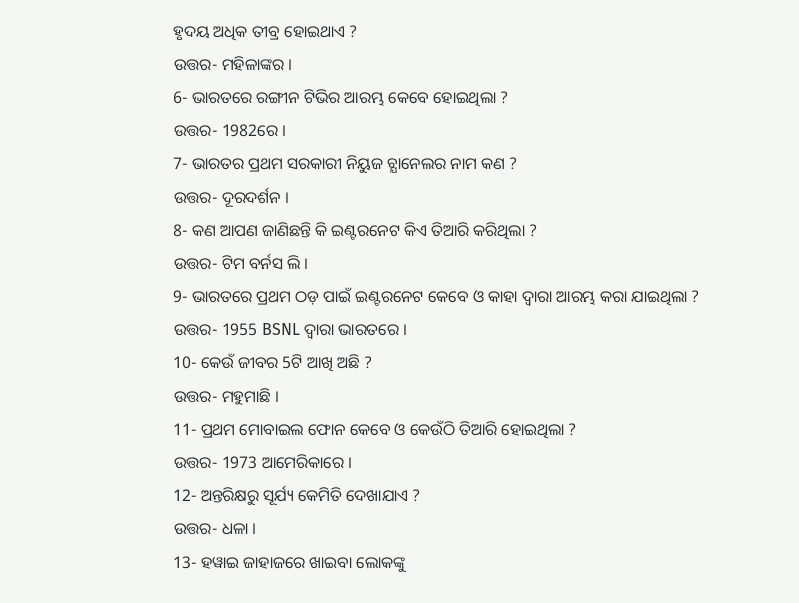ହୃଦୟ ଅଧିକ ତୀବ୍ର ହୋଇଥାଏ ?
ଉତ୍ତର- ମହିଳାଙ୍କର ।
6- ଭାରତରେ ରଙ୍ଗୀନ ଟିଭିର ଆରମ୍ଭ କେବେ ହୋଇଥିଲା ?
ଉତ୍ତର- 1982ରେ ।
7- ଭାରତର ପ୍ରଥମ ସରକାରୀ ନିୟୁଜ ଚ୍ଯାନେଲର ନାମ କଣ ?
ଉତ୍ତର- ଦୂରଦର୍ଶନ ।
8- କଣ ଆପଣ ଜାଣିଛନ୍ତି କି ଇଣ୍ଟରନେଟ କିଏ ତିଆରି କରିଥିଲା ?
ଉତ୍ତର- ଟିମ ବର୍ନସ ଲି ।
9- ଭାରତରେ ପ୍ରଥମ ଠଡ଼ ପାଇଁ ଇଣ୍ଟରନେଟ କେବେ ଓ କାହା ଦ୍ଵାରା ଆରମ୍ଭ କରା ଯାଇଥିଲା ?
ଉତ୍ତର- 1955 BSNL ଦ୍ଵାରା ଭାରତରେ ।
10- କେଉଁ ଜୀବର 5ଟି ଆଖି ଅଛି ?
ଉତ୍ତର- ମହୁମାଛି ।
11- ପ୍ରଥମ ମୋବାଇଲ ଫୋନ କେବେ ଓ କେଉଁଠି ତିଆରି ହୋଇଥିଲା ?
ଉତ୍ତର- 1973 ଆମେରିକାରେ ।
12- ଅନ୍ତରିକ୍ଷରୁ ସୂର୍ଯ୍ୟ କେମିତି ଦେଖାଯାଏ ?
ଉତ୍ତର- ଧଳା ।
13- ହୱାଇ ଜାହାଜରେ ଖାଇବା ଲୋକଙ୍କୁ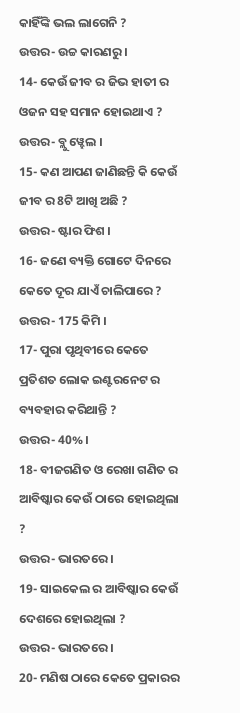କାହିଁଙ୍କି ଭଲ ଲାଗେନି ?
ଉତ୍ତର- ଉଚ୍ଚ କାରଣରୁ ।
14- କେଉଁ ଜୀବ ର ଜିଭ ହାତୀ ର ଓଜନ ସହ ସମାନ ହୋଇଥାଏ ?
ଉତ୍ତର- ବ୍ଲୁ ୱ୍ହେଲ ।
15- କଣ ଆପଣ ଜାଣିଛନ୍ତି କି କେଉଁ ଜୀବ ର 8ଟି ଆଖି ଅଛି ?
ଉତ୍ତର- ଷ୍ଟାର ଫିଶ ।
16- ଜଣେ ବ୍ୟକ୍ତି ଗୋଟେ ଦିନରେ କେତେ ଦୂର ଯାଏଁ ଚାଲିପାରେ ?
ଉତ୍ତର- 175 କିମି ।
17- ପୁରା ପୃଥିବୀରେ କେତେ ପ୍ରତିଶତ ଲୋକ ଇଣ୍ଟରନେଟ ର ବ୍ୟବହାର କରିଥାନ୍ତି ?
ଉତ୍ତର- 40% ।
18- ବୀଜଗଣିତ ଓ ରେଖା ଗଣିତ ର ଆବିଷ୍କାର କେଉଁ ଠାରେ ହୋଇଥିଲା ?
ଉତ୍ତର- ଭାରତରେ ।
19- ସାଇକେଲ ର ଆବିଷ୍କାର କେଉଁ ଦେଶରେ ହୋଇଥିଲା ?
ଉତ୍ତର- ଭାରତରେ ।
20- ମଣିଷ ଠାରେ କେତେ ପ୍ରକାରର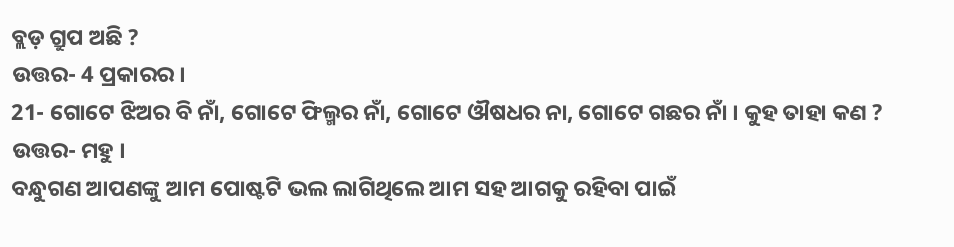ବ୍ଲଡ଼ ଗ୍ରୁପ ଅଛି ?
ଉତ୍ତର- 4 ପ୍ରକାରର ।
21- ଗୋଟେ ଝିଅର ବି ନାଁ, ଗୋଟେ ଫିଲ୍ମର ନାଁ, ଗୋଟେ ଔଷଧର ନା, ଗୋଟେ ଗଛର ନାଁ । କୁହ ତାହା କଣ ?
ଉତ୍ତର- ମହୁ ।
ବନ୍ଧୁଗଣ ଆପଣଙ୍କୁ ଆମ ପୋଷ୍ଟଟି ଭଲ ଲାଗିଥିଲେ ଆମ ସହ ଆଗକୁ ରହିବା ପାଇଁ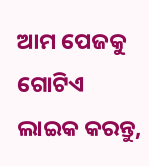ଆମ ପେଜକୁ ଗୋଟିଏ ଲାଇକ କରନ୍ତୁ,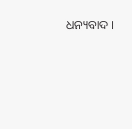ଧନ୍ୟବାଦ ।